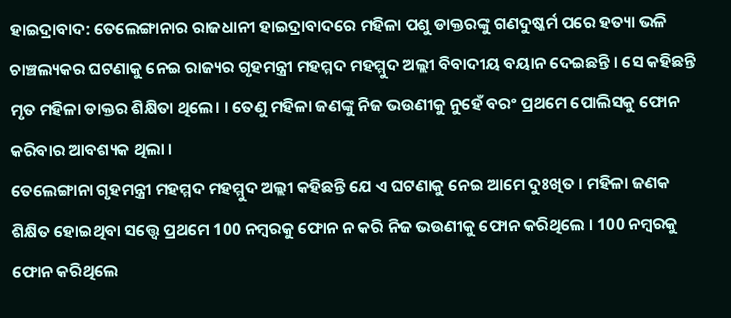ହାଇଦ୍ରାବାଦ: ତେଲେଙ୍ଗାନାର ରାଜଧାନୀ ହାଇଦ୍ରାବାଦରେ ମହିଳା ପଶୁ ଡାକ୍ତରଙ୍କୁ ଗଣଦୁଷ୍କର୍ମ ପରେ ହତ୍ୟା ଭଳି ଚାଞ୍ଚଲ୍ୟକର ଘଟଣାକୁ ନେଇ ରାଜ୍ୟର ଗୃହମନ୍ତ୍ରୀ ମହମ୍ମଦ ମହମ୍ମୁଦ ଅଲ୍ଲୀ ବିବାଦୀୟ ବୟାନ ଦେଇଛନ୍ତି । ସେ କହିଛନ୍ତି ମୃତ ମହିଳା ଡାକ୍ତର ଶିକ୍ଷିତା ଥିଲେ। । ତେଣୁ ମହିଳା ଜଣଙ୍କୁ ନିଜ ଭଉଣୀକୁ ନୁହେଁ ବରଂ ପ୍ରଥମେ ପୋଲିସକୁ ଫୋନ କରିବାର ଆବଶ୍ୟକ ଥିଲା ।
ତେଲେଙ୍ଗାନା ଗୃହମନ୍ତ୍ରୀ ମହମ୍ମଦ ମହମ୍ମୁଦ ଅଲ୍ଲୀ କହିଛନ୍ତି ଯେ ଏ ଘଟଣାକୁ ନେଇ ଆମେ ଦୁଃଖିତ । ମହିଳା ଜଣକ ଶିକ୍ଷିତ ହୋଇଥିବା ସତ୍ତ୍ବେ ପ୍ରଥମେ 100 ନମ୍ବରକୁ ଫୋନ ନ କରି ନିଜ ଭଉଣୀକୁ ଫୋନ କରିଥିଲେ । 100 ନମ୍ବରକୁ ଫୋନ କରିଥିଲେ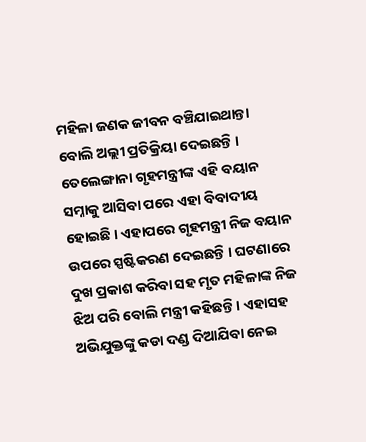ମହିଳା ଜଣକ ଜୀବନ ବଞ୍ଚିଯାଇଥାନ୍ତା ବୋଲି ଅଲ୍ଲୀ ପ୍ରତିକ୍ରିୟା ଦେଇଛନ୍ତି ।
ତେଲେଙ୍ଗାନା ଗୃହମନ୍ତ୍ରୀଙ୍କ ଏହି ବୟାନ ସମ୍ନାକୁ ଆସିବା ପରେ ଏହା ବିବାଦୀୟ ହୋଇଛି । ଏହାପରେ ଗୃହମନ୍ତ୍ରୀ ନିଜ ବୟାନ ଉପରେ ସ୍ପଷ୍ଟିକରଣ ଦେଇଛନ୍ତି । ଘଟଣାରେ ଦୁଖ ପ୍ରକାଶ କରିବା ସହ ମୃତ ମହିଳାଙ୍କ ନିଜ ଝିଅ ପରି ବୋଲି ମନ୍ତ୍ରୀ କହିଛନ୍ତି । ଏହାସହ ଅଭିଯୁକ୍ତଙ୍କୁ କଡା ଦଣ୍ଡ ଦିଆଯିବା ନେଇ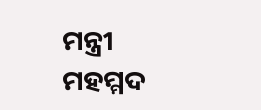ମନ୍ତ୍ରୀ ମହମ୍ମଦ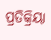ପ୍ରତିକ୍ରିୟା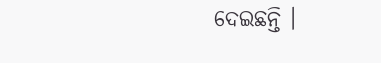ଦେଇଛନ୍ତି ।